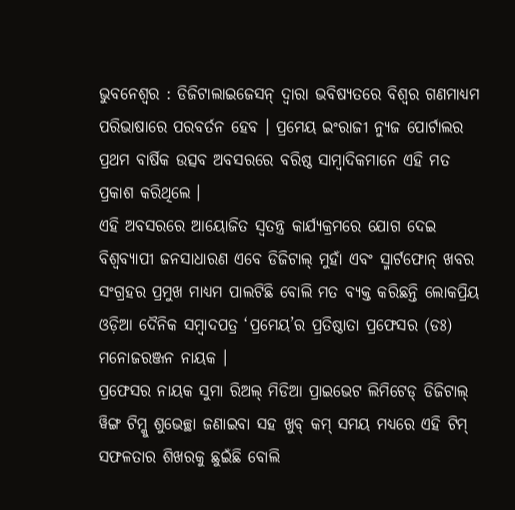ଭୁବନେଶ୍ୱର : ଡିଜିଟାଲାଇଜେସନ୍ ଦ୍ୱାରା ଭବିଷ୍ୟତରେ ବିଶ୍ୱର ଗଣମାଧ୍ୟମ ପରିଭାଷାରେ ପରବର୍ତନ ହେବ । ପ୍ରମେୟ ଇଂରାଜୀ ନ୍ୟୁଜ ପୋର୍ଟାଲର ପ୍ରଥମ ବାର୍ଷିକ ଉତ୍ସବ ଅବସରରେ ବରିଷ୍ଠ ସାମ୍ବାଦିକମାନେ ଏହି ମତ ପ୍ରକାଶ କରିଥିଲେ ।
ଏହି ଅବସରରେ ଆୟୋଜିତ ସ୍ୱତନ୍ତ୍ର କାର୍ଯ୍ୟକ୍ରମରେ ଯୋଗ ଦେଇ ବିଶ୍ୱବ୍ୟାପୀ ଜନସାଧାରଣ ଏବେ ଡିଜିଟାଲ୍ ମୁହାଁ ଏବଂ ସ୍ମାର୍ଟଫୋନ୍ ଖବର ସଂଗ୍ରହର ପ୍ରମୁଖ ମାଧ୍ୟମ ପାଲଟିଛି ବୋଲି ମତ ବ୍ୟକ୍ତ କରିଛନ୍ତି ଲୋକପ୍ରିୟ ଓଡ଼ିଆ ଦୈନିକ ସମ୍ବାଦପତ୍ର ‘ପ୍ରମେୟ’ର ପ୍ରତିଷ୍ଠାତା ପ୍ରଫେସର (ଡଃ) ମନୋଜରଞ୍ଜନ ନାୟକ ।
ପ୍ରଫେସର ନାୟକ ସୁମା ରିଅଲ୍ ମିଡିଆ ପ୍ରାଇଭେଟ ଲିମିଟେଡ୍ ଡିଜିଟାଲ୍ ୱିଙ୍ଗ ଟିମ୍କୁ ଶୁଭେଚ୍ଛା ଜଣାଇବା ସହ ଖୁବ୍ କମ୍ ସମୟ ମଧ୍ୟରେ ଏହି ଟିମ୍ ସଫଳତାର ଶିଖରକୁ ଛୁଇଁଛି ବୋଲି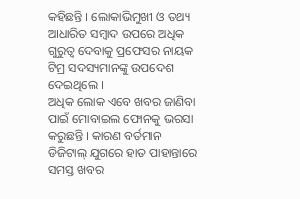କହିଛନ୍ତି । ଲୋକାଭିମୁଖୀ ଓ ତଥ୍ୟ ଆଧାରିତ ସମ୍ବାଦ ଉପରେ ଅଧିକ ଗୁରୁତ୍ୱ ଦେବାକୁ ପ୍ରଫେସର ନାୟକ ଟିମ୍ର ସଦସ୍ୟମାନଙ୍କୁ ଉପଦେଶ ଦେଇଥିଲେ ।
ଅଧିକ ଲୋକ ଏବେ ଖବର ଜାଣିବା ପାଇଁ ମୋବାଇଲ ଫୋନକୁ ଭରସା କରୁଛନ୍ତି । କାରଣ ବର୍ତମାନ ଡିଜିଟାଲ୍ ଯୁଗରେ ହାତ ପାହାନ୍ତାରେ ସମସ୍ତ ଖବର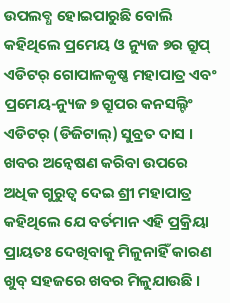ଉପଲବ୍ଧ ହୋଇପାରୁଛି ବୋଲି କହିଥିଲେ ପ୍ରମେୟ ଓ ନ୍ୟୁଜ ୭ର ଗ୍ରୁପ୍ ଏଡିଟର୍ ଗୋପାଳକୃଷ୍ଣ ମହାପାତ୍ର ଏବଂ ପ୍ରମେୟ-ନ୍ୟୁଜ ୭ ଗ୍ରୁପର କନସଲ୍ଟିଂ ଏଡିଟର୍ (ଡିଜିଟାଲ୍) ସୁବ୍ରତ ଦାସ ।
ଖବର ଅନ୍ୱେଷଣ କରିବା ଉପରେ ଅଧିକ ଗୁରୁତ୍ୱ ଦେଇ ଶ୍ରୀ ମହାପାତ୍ର କହିଥିଲେ ଯେ ବର୍ତମାନ ଏହି ପ୍ରକ୍ରିୟା ପ୍ରାୟତଃ ଦେଖିବାକୁ ମିଳୁନାହିଁ କାରଣ ଖୁବ୍ ସହଜରେ ଖବର ମିଳୁଯାଉଛି ।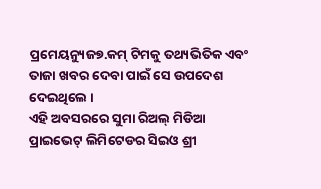ପ୍ରମେୟନ୍ୟୁଜ୭.କମ୍ ଟିମକୁ ତଥ୍ୟଭିତିକ ଏବଂ ତାଜା ଖବର ଦେବା ପାଇଁ ସେ ଉପଦେଶ ଦେଇଥିଲେ ।
ଏହି ଅବସରରେ ସୁମା ରିଅଲ୍ ମିଡିଆ ପ୍ରାଇଭେଟ୍ ଲିମିଟେଡର ସିଇଓ ଶ୍ରୀ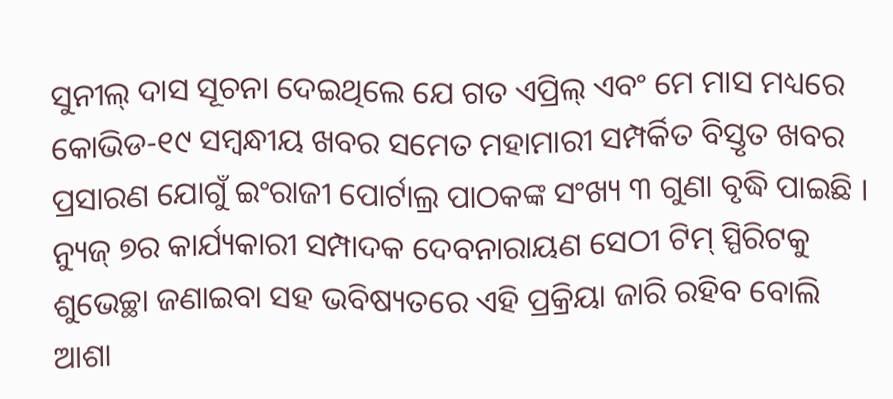ସୁନୀଲ୍ ଦାସ ସୂଚନା ଦେଇଥିଲେ ଯେ ଗତ ଏପ୍ରିଲ୍ ଏବଂ ମେ ମାସ ମଧ୍ୟରେ କୋଭିଡ-୧୯ ସମ୍ବନ୍ଧୀୟ ଖବର ସମେତ ମହାମାରୀ ସମ୍ପର୍କିତ ବିସ୍ତୃତ ଖବର ପ୍ରସାରଣ ଯୋଗୁଁ ଇଂରାଜୀ ପୋର୍ଟାଲ୍ର ପାଠକଙ୍କ ସଂଖ୍ୟ ୩ ଗୁଣା ବୃଦ୍ଧି ପାଇଛି ।
ନ୍ୟୁଜ୍ ୭ର କାର୍ଯ୍ୟକାରୀ ସମ୍ପାଦକ ଦେବନାରାୟଣ ସେଠୀ ଟିମ୍ ସ୍ପିରିଟକୁ ଶୁଭେଚ୍ଛା ଜଣାଇବା ସହ ଭବିଷ୍ୟତରେ ଏହି ପ୍ରକ୍ରିୟା ଜାରି ରହିବ ବୋଲି ଆଶା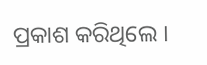ପ୍ରକାଶ କରିଥିଲେ ।